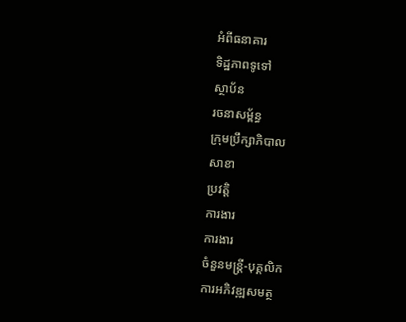អំពីធនាគារ
ទិដ្ឋភាពទូទៅ
ស្ថាប័ន
រចនាសម្ព័ន្ធ
ក្រុមប្រឹក្សាភិបាល
សាខា
ប្រវត្តិ
ការងារ
ការងារ
ចំនួនមន្ត្រី-បុគ្គលិក
ការអភិវឌ្ឍសមត្ថ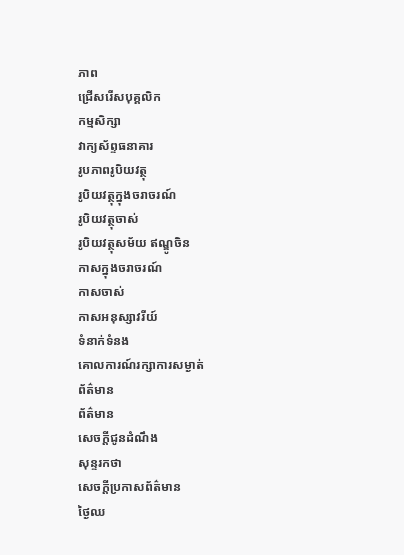ភាព
ជ្រើសរើសបុគ្គលិក
កម្មសិក្សា
វាក្យស័ព្ទធនាគារ
រូបភាពរូបិយវត្ថុ
រូបិយវត្ថុក្នុងចរាចរណ៍
រូបិយវត្ថុចាស់
រូបិយវត្ថុសម័យ ឥណ្ឌូចិន
កាសក្នុងចរាចរណ៍
កាសចាស់
កាសអនុស្សាវរីយ៍
ទំនាក់ទំនង
គោលការណ៍រក្សាការសម្ងាត់
ព័ត៌មាន
ព័ត៌មាន
សេចក្តីជូនដំណឹង
សុន្ទរកថា
សេចក្តីប្រកាសព័ត៌មាន
ថ្ងៃឈ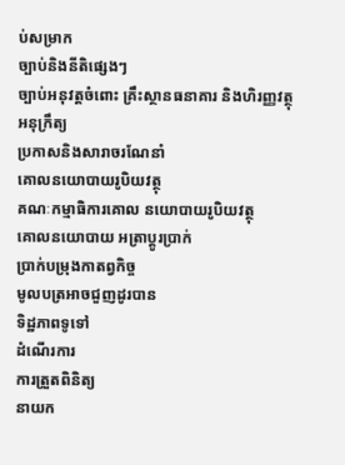ប់សម្រាក
ច្បាប់និងនីតិផ្សេងៗ
ច្បាប់អនុវត្តចំពោះ គ្រឹះស្ថានធនាគារ និងហិរញ្ញវត្ថុ
អនុក្រឹត្យ
ប្រកាសនិងសារាចរណែនាំ
គោលនយោបាយរូបិយវត្ថុ
គណៈកម្មាធិការគោល នយោបាយរូបិយវត្ថុ
គោលនយោបាយ អត្រាប្តូរប្រាក់
ប្រាក់បម្រុងកាតព្វកិច្ច
មូលបត្រអាចជួញដូរបាន
ទិដ្ឋភាពទូទៅ
ដំណើរការ
ការត្រួតពិនិត្យ
នាយក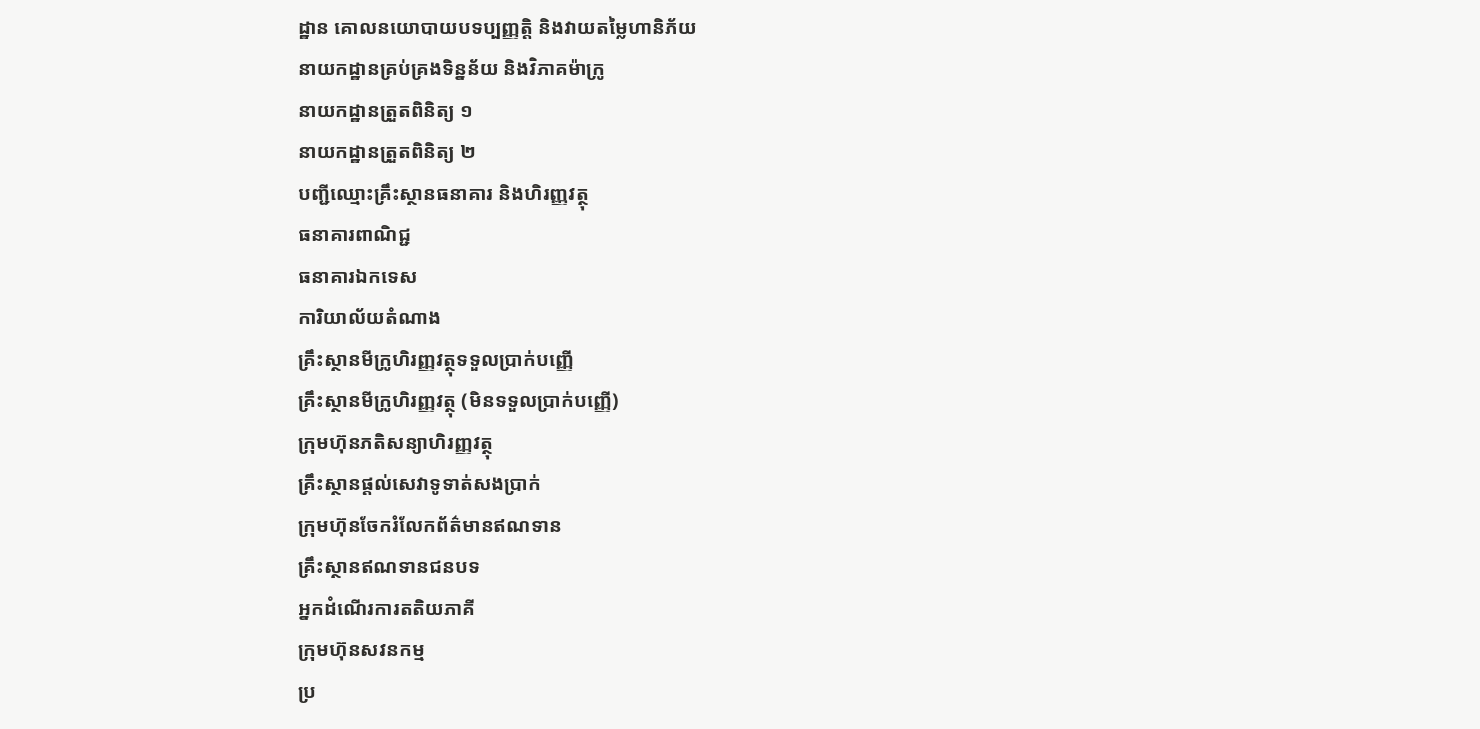ដ្ឋាន គោលនយោបាយបទប្បញ្ញត្តិ និងវាយតម្លៃហានិភ័យ
នាយកដ្ឋានគ្រប់គ្រងទិន្នន័យ និងវិភាគម៉ាក្រូ
នាយកដ្ឋានត្រួតពិនិត្យ ១
នាយកដ្ឋានត្រួតពិនិត្យ ២
បញ្ជីឈ្មោះគ្រឹះស្ថានធនាគារ និងហិរញ្ញវត្ថុ
ធនាគារពាណិជ្ជ
ធនាគារឯកទេស
ការិយាល័យតំណាង
គ្រឹះស្ថានមីក្រូហិរញ្ញវត្ថុទទួលប្រាក់បញ្ញើ
គ្រឹះស្ថានមីក្រូហិរញ្ញវត្ថុ (មិនទទួលប្រាក់បញ្ញើ)
ក្រុមហ៊ុនភតិសន្យាហិរញ្ញវត្ថុ
គ្រឹះស្ថានផ្ដល់សេវាទូទាត់សងប្រាក់
ក្រុមហ៊ុនចែករំលែកព័ត៌មានឥណទាន
គ្រឹះស្ថានឥណទានជនបទ
អ្នកដំណើរការតតិយភាគី
ក្រុមហ៊ុនសវនកម្ម
ប្រ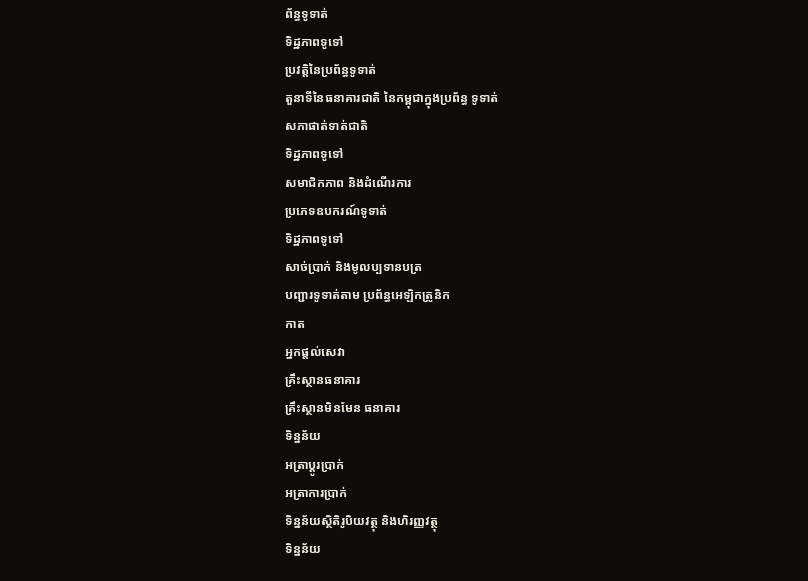ព័ន្ធទូទាត់
ទិដ្ឋភាពទូទៅ
ប្រវត្តិនៃប្រព័ន្ធទូទាត់
តួនាទីនៃធនាគារជាតិ នៃកម្ពុជាក្នុងប្រព័ន្ធ ទូទាត់
សភាផាត់ទាត់ជាតិ
ទិដ្ឋភាពទូទៅ
សមាជិកភាព និងដំណើរការ
ប្រភេទឧបករណ៍ទូទាត់
ទិដ្ឋភាពទូទៅ
សាច់ប្រាក់ និងមូលប្បទានបត្រ
បញ្ជារទូទាត់តាម ប្រព័ន្ធអេឡិកត្រូនិក
កាត
អ្នកផ្តល់សេវា
គ្រឹះស្ថានធនាគារ
គ្រឹះស្ថានមិនមែន ធនាគារ
ទិន្នន័យ
អត្រាប្តូរបា្រក់
អត្រាការប្រាក់
ទិន្នន័យស្ថិតិរូបិយវត្ថុ និងហិរញ្ញវត្ថុ
ទិន្នន័យ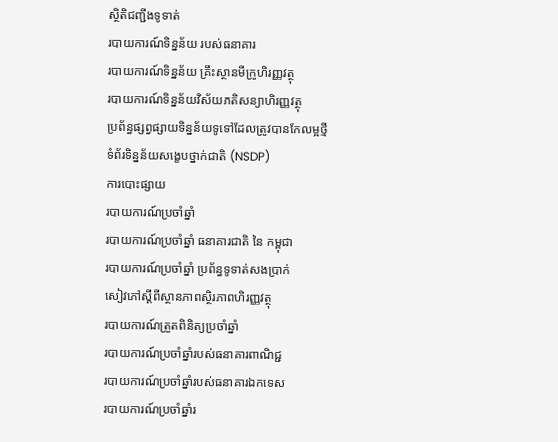ស្ថិតិជញ្ជីងទូទាត់
របាយការណ៍ទិន្នន័យ របស់ធនាគារ
របាយការណ៍ទិន្នន័យ គ្រឹះស្ថានមីក្រូហិរញ្ញវត្ថុ
របាយការណ៍ទិន្នន័យវិស័យភតិសន្យាហិរញ្ញវត្ថុ
ប្រព័ន្ធផ្សព្វផ្សាយទិន្នន័យទូទៅដែលត្រូវបានកែលម្អថ្មី
ទំព័រទិន្នន័យសង្ខេបថ្នាក់ជាតិ (NSDP)
ការបោះផ្សាយ
របាយការណ៍ប្រចាំឆ្នាំ
របាយការណ៍ប្រចាំឆ្នាំ ធនាគារជាតិ នៃ កម្ពុជា
របាយការណ៍ប្រចាំឆ្នាំ ប្រព័ន្ធទូទាត់សងប្រាក់
សៀវភៅស្តីពីស្ថានភាពស្ថិរភាពហិរញ្ញវត្ថុ
របាយការណ៍ត្រួតពិនិត្យប្រចាំឆ្នាំ
របាយការណ៍ប្រចាំឆ្នាំរបស់ធនាគារពាណិជ្ជ
របាយការណ៍ប្រចាំឆ្នាំរបស់ធនាគារឯកទេស
របាយការណ៍ប្រចាំឆ្នាំរ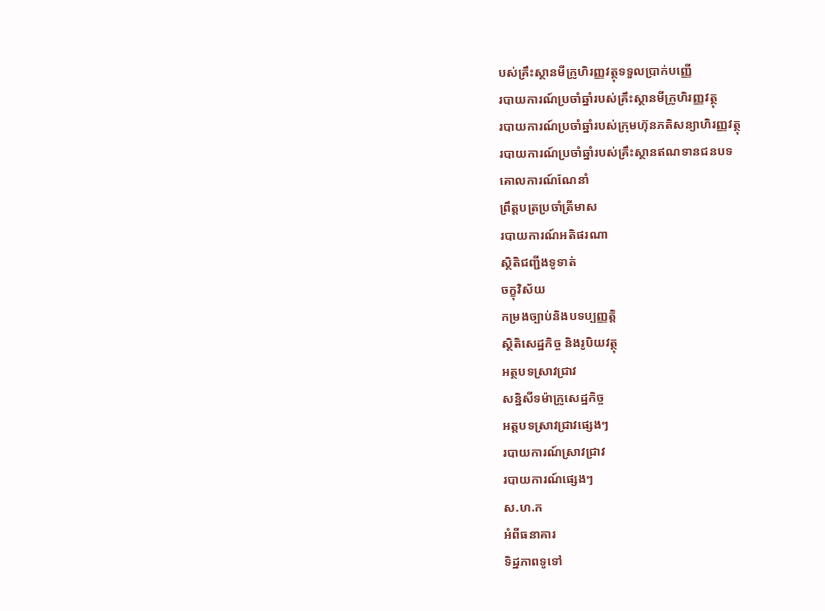បស់គ្រឹះស្ថានមីក្រូហិរញ្ញវត្ថុទទួលប្រាក់បញ្ញើ
របាយការណ៍ប្រចាំឆ្នាំរបស់គ្រឹះស្ថានមីក្រូហិរញ្ញវត្ថុ
របាយការណ៍ប្រចាំឆ្នាំរបស់ក្រុមហ៊ុនភតិសន្យាហិរញ្ញវត្ថុ
របាយការណ៍ប្រចាំឆ្នាំរបស់គ្រឹះស្ថានឥណទានជនបទ
គោលការណ៍ណែនាំ
ព្រឹត្តបត្រប្រចាំត្រីមាស
របាយការណ៍អតិផរណា
ស្ថិតិជញ្ជីងទូទាត់
ចក្ខុវិស័យ
កម្រងច្បាប់និងបទប្បញ្ញត្តិ
ស្ថិតិសេដ្ឋកិច្ច និងរូបិយវត្ថុ
អត្ថបទស្រាវជ្រាវ
សន្និសីទម៉ាក្រូសេដ្ឋកិច្ច
អត្តបទស្រាវជ្រាវផ្សេងៗ
របាយការណ៍ស្រាវជ្រាវ
របាយការណ៍ផ្សេងៗ
ស.ហ.ក
អំពីធនាគារ
ទិដ្ឋភាពទូទៅ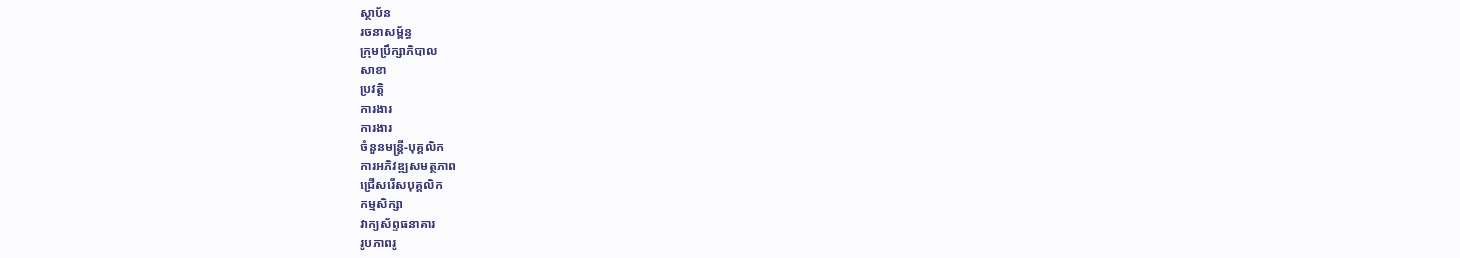ស្ថាប័ន
រចនាសម្ព័ន្ធ
ក្រុមប្រឹក្សាភិបាល
សាខា
ប្រវត្តិ
ការងារ
ការងារ
ចំនួនមន្ត្រី-បុគ្គលិក
ការអភិវឌ្ឍសមត្ថភាព
ជ្រើសរើសបុគ្គលិក
កម្មសិក្សា
វាក្យស័ព្ទធនាគារ
រូបភាពរូ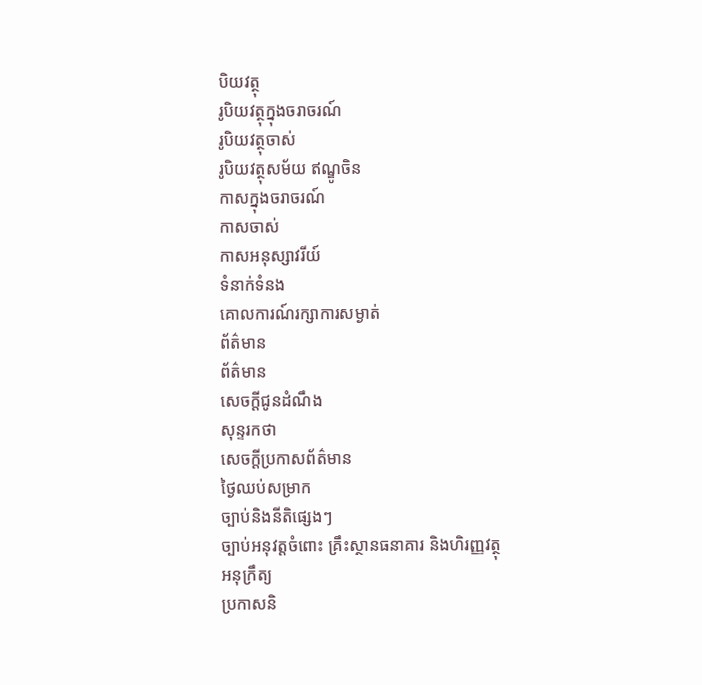បិយវត្ថុ
រូបិយវត្ថុក្នុងចរាចរណ៍
រូបិយវត្ថុចាស់
រូបិយវត្ថុសម័យ ឥណ្ឌូចិន
កាសក្នុងចរាចរណ៍
កាសចាស់
កាសអនុស្សាវរីយ៍
ទំនាក់ទំនង
គោលការណ៍រក្សាការសម្ងាត់
ព័ត៌មាន
ព័ត៌មាន
សេចក្តីជូនដំណឹង
សុន្ទរកថា
សេចក្តីប្រកាសព័ត៌មាន
ថ្ងៃឈប់សម្រាក
ច្បាប់និងនីតិផ្សេងៗ
ច្បាប់អនុវត្តចំពោះ គ្រឹះស្ថានធនាគារ និងហិរញ្ញវត្ថុ
អនុក្រឹត្យ
ប្រកាសនិ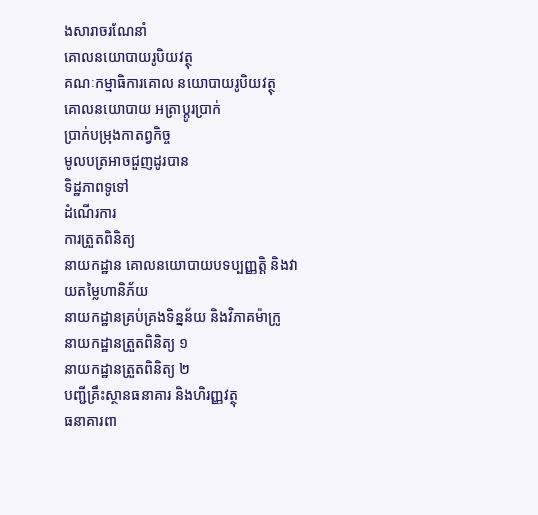ងសារាចរណែនាំ
គោលនយោបាយរូបិយវត្ថុ
គណៈកម្មាធិការគោល នយោបាយរូបិយវត្ថុ
គោលនយោបាយ អត្រាប្តូរប្រាក់
ប្រាក់បម្រុងកាតព្វកិច្ច
មូលបត្រអាចជួញដូរបាន
ទិដ្ឋភាពទូទៅ
ដំណើរការ
ការត្រួតពិនិត្យ
នាយកដ្ឋាន គោលនយោបាយបទប្បញ្ញត្តិ និងវាយតម្លៃហានិភ័យ
នាយកដ្ឋានគ្រប់គ្រងទិន្នន័យ និងវិភាគម៉ាក្រូ
នាយកដ្ឋានត្រួតពិនិត្យ ១
នាយកដ្ឋានត្រួតពិនិត្យ ២
បញ្ជីគ្រឹះស្ថានធនាគារ និងហិរញ្ញវត្ថុ
ធនាគារពា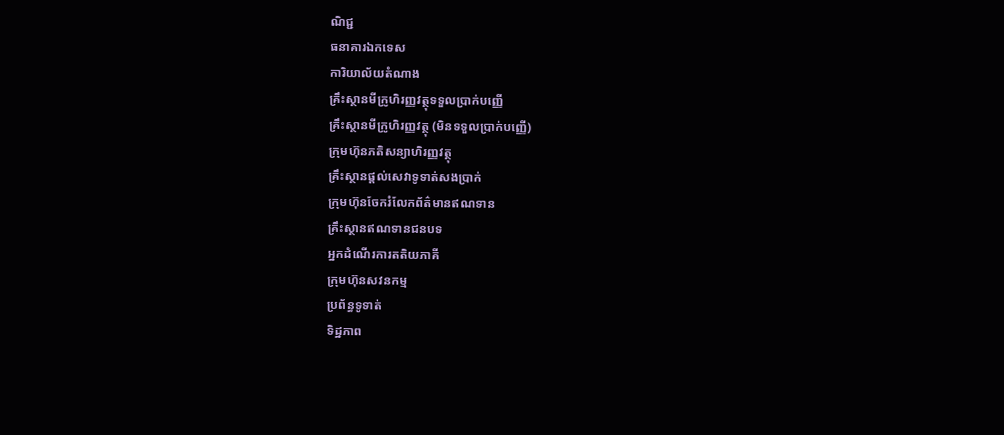ណិជ្ជ
ធនាគារឯកទេស
ការិយាល័យតំណាង
គ្រឹះស្ថានមីក្រូហិរញ្ញវត្ថុទទួលប្រាក់បញ្ញើ
គ្រឹះស្ថានមីក្រូហិរញ្ញវត្ថុ (មិនទទួលប្រាក់បញ្ញើ)
ក្រុមហ៊ុនភតិសន្យាហិរញ្ញវត្ថុ
គ្រឹះស្ថានផ្ដល់សេវាទូទាត់សងប្រាក់
ក្រុមហ៊ុនចែករំលែកព័ត៌មានឥណទាន
គ្រឹះស្ថានឥណទានជនបទ
អ្នកដំណើរការតតិយភាគី
ក្រុមហ៊ុនសវនកម្ម
ប្រព័ន្ធទូទាត់
ទិដ្ឋភាព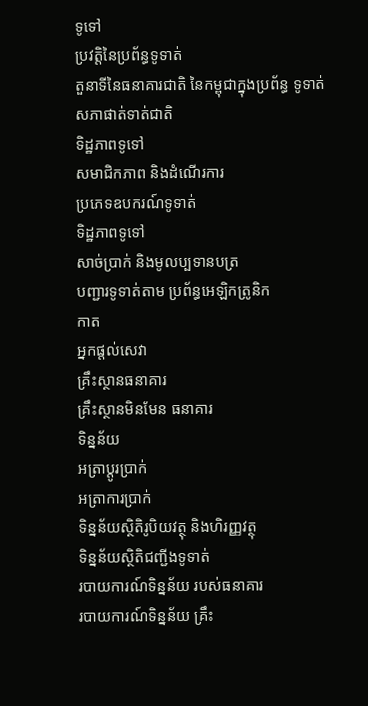ទូទៅ
ប្រវត្តិនៃប្រព័ន្ធទូទាត់
តួនាទីនៃធនាគារជាតិ នៃកម្ពុជាក្នុងប្រព័ន្ធ ទូទាត់
សភាផាត់ទាត់ជាតិ
ទិដ្ឋភាពទូទៅ
សមាជិកភាព និងដំណើរការ
ប្រភេទឧបករណ៍ទូទាត់
ទិដ្ឋភាពទូទៅ
សាច់ប្រាក់ និងមូលប្បទានបត្រ
បញ្ជារទូទាត់តាម ប្រព័ន្ធអេឡិកត្រូនិក
កាត
អ្នកផ្តល់សេវា
គ្រឹះស្ថានធនាគារ
គ្រឹះស្ថានមិនមែន ធនាគារ
ទិន្នន័យ
អត្រាប្តូរបា្រក់
អត្រាការប្រាក់
ទិន្នន័យស្ថិតិរូបិយវត្ថុ និងហិរញ្ញវត្ថុ
ទិន្នន័យស្ថិតិជញ្ជីងទូទាត់
របាយការណ៍ទិន្នន័យ របស់ធនាគារ
របាយការណ៍ទិន្នន័យ គ្រឹះ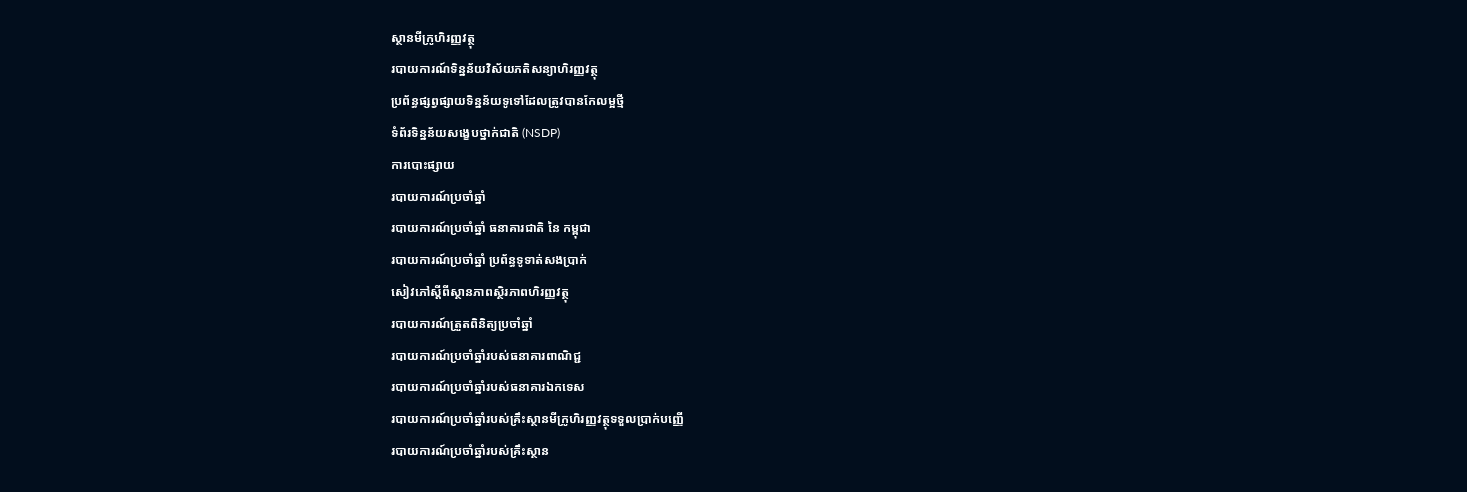ស្ថានមីក្រូហិរញ្ញវត្ថុ
របាយការណ៍ទិន្នន័យវិស័យភតិសន្យាហិរញ្ញវត្ថុ
ប្រព័ន្ធផ្សព្វផ្សាយទិន្នន័យទូទៅដែលត្រូវបានកែលម្អថ្មី
ទំព័រទិន្នន័យសង្ខេបថ្នាក់ជាតិ (NSDP)
ការបោះផ្សាយ
របាយការណ៍ប្រចាំឆ្នាំ
របាយការណ៍ប្រចាំឆ្នាំ ធនាគារជាតិ នៃ កម្ពុជា
របាយការណ៍ប្រចាំឆ្នាំ ប្រព័ន្ធទូទាត់សងប្រាក់
សៀវភៅស្តីពីស្ថានភាពស្ថិរភាពហិរញ្ញវត្ថុ
របាយការណ៍ត្រួតពិនិត្យប្រចាំឆ្នាំ
របាយការណ៍ប្រចាំឆ្នាំរបស់ធនាគារពាណិជ្ជ
របាយការណ៍ប្រចាំឆ្នាំរបស់ធនាគារឯកទេស
របាយការណ៍ប្រចាំឆ្នាំរបស់គ្រឹះស្ថានមីក្រូហិរញ្ញវត្ថុទទួលប្រាក់បញ្ញើ
របាយការណ៍ប្រចាំឆ្នាំរបស់គ្រឹះស្ថាន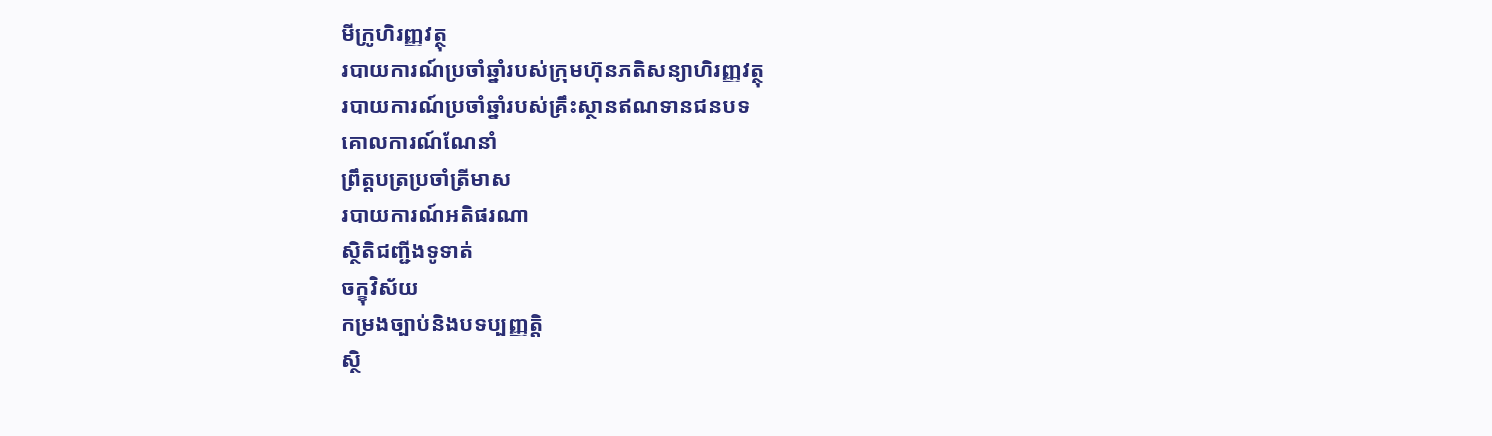មីក្រូហិរញ្ញវត្ថុ
របាយការណ៍ប្រចាំឆ្នាំរបស់ក្រុមហ៊ុនភតិសន្យាហិរញ្ញវត្ថុ
របាយការណ៍ប្រចាំឆ្នាំរបស់គ្រឹះស្ថានឥណទានជនបទ
គោលការណ៍ណែនាំ
ព្រឹត្តបត្រប្រចាំត្រីមាស
របាយការណ៍អតិផរណា
ស្ថិតិជញ្ជីងទូទាត់
ចក្ខុវិស័យ
កម្រងច្បាប់និងបទប្បញ្ញត្តិ
ស្ថិ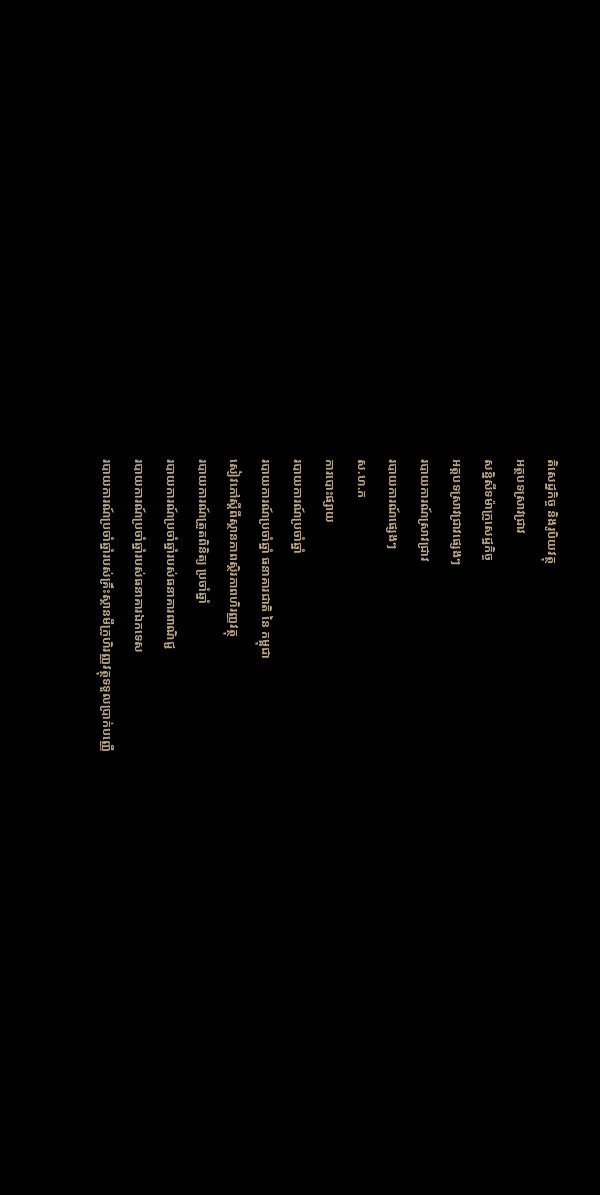តិសេដ្ឋកិច្ច និងរូបិយវត្ថុ
អត្ថបទស្រាវជ្រាវ
សន្និសីទម៉ាក្រូសេដ្ឋកិច្ច
អត្តបទស្រាវជ្រាវផ្សេងៗ
របាយការណ៍ស្រាវជ្រាវ
របាយការណ៍ផ្សេងៗ
ស.ហ.ក
ការបោះផ្សាយ
របាយការណ៍ប្រចាំឆ្នាំ
របាយការណ៍ប្រចាំឆ្នាំ ធនាគារជាតិ នៃ កម្ពុជា
សៀវភៅស្តីពីស្ថានភាពស្ថិរភាពហិរញ្ញវត្ថុ
របាយការណ៍ត្រួតពិនិត្យ ប្រចាំឆ្នាំ
របាយការណ៍ប្រចាំឆ្នាំរបស់ធនាគារពាណិជ្ជ
របាយការណ៍ប្រចាំឆ្នាំរបស់ធនាគារឯកទេស
របាយការណ៍ប្រចាំឆ្នាំរបស់គ្រឹះស្ថានមីក្រូហិរញ្ញវត្ថុទទួលប្រាក់បញ្ញើ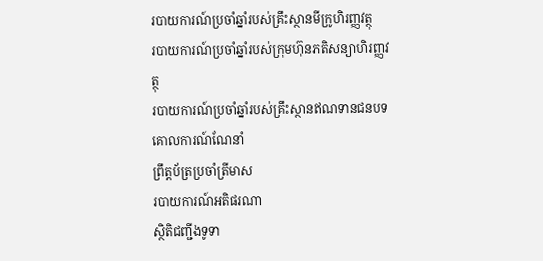របាយការណ៍ប្រចាំឆ្នាំរបស់គ្រឹះស្ថានមីក្រូហិរញ្ញវត្ថុ
របាយការណ៍ប្រចាំឆ្នាំរបស់ក្រុមហ៊ុនភតិសន្យាហិរញ្ញវត្ថុ
របាយការណ៍ប្រចាំឆ្នាំរបស់គ្រឹះស្ថានឥណទានជនបទ
គោលការណ៍ណែនាំ
ព្រឹត្តប័ត្រប្រចាំត្រីមាស
របាយការណ៍អតិផរណា
ស្ថិតិជញ្ជីងទូទា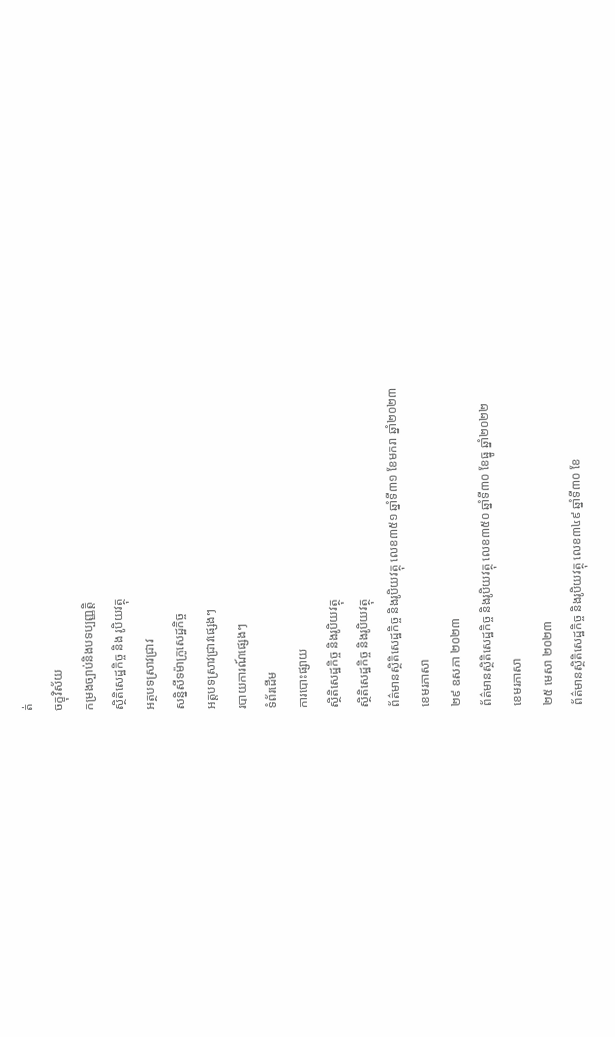ត់
ចក្ខុវិស័យ
កម្រងច្បាប់និងបទប្បញ្ញត្តិ
ស្ថិតិសេដ្ឋកិច្ច និង រូបិយវត្ថុ
អត្ថបទស្រាវជ្រាវ
សន្និសីទម៉ាក្រូសេដ្ឋកិច្ច
អត្តបទស្រាវជ្រាវផ្សេងៗ
របាយការណ៍ផ្សេងៗ
ទំព័រដើម
ការបោះផ្សាយ
ស្ថិតិសេដ្ឋកិច្ច និងរូបិយវត្ថុ
ស្ថិតិសេដ្ឋកិច្ច និងរូបិយវត្ថុ
ព័ត៌មានស្ថិតិសេដ្ឋកិច្ច និងរូបិយវត្ថុ លេខ៣៥១ ឆ្នាំទី៣១ ខែមករា ឆ្នាំ២០២៣
ខេមរភាសា
២៩ ឧសភា ២០២៣
ព័ត៌មានស្ថិតិសេដ្ឋកិច្ច និងរូបិយវត្ថុ លេខ៣៥០ ឆ្នាំទី៣០ ខែធ្នូ ឆ្នាំ២០២២
ខេមរភាសា
២៥ មេសា ២០២៣
ព័ត៌មានស្ថិតិសេដ្ឋកិច្ច និងរូបិយវត្ថុ លេខ៣៤៩ ឆ្នាំទី៣០ ខែ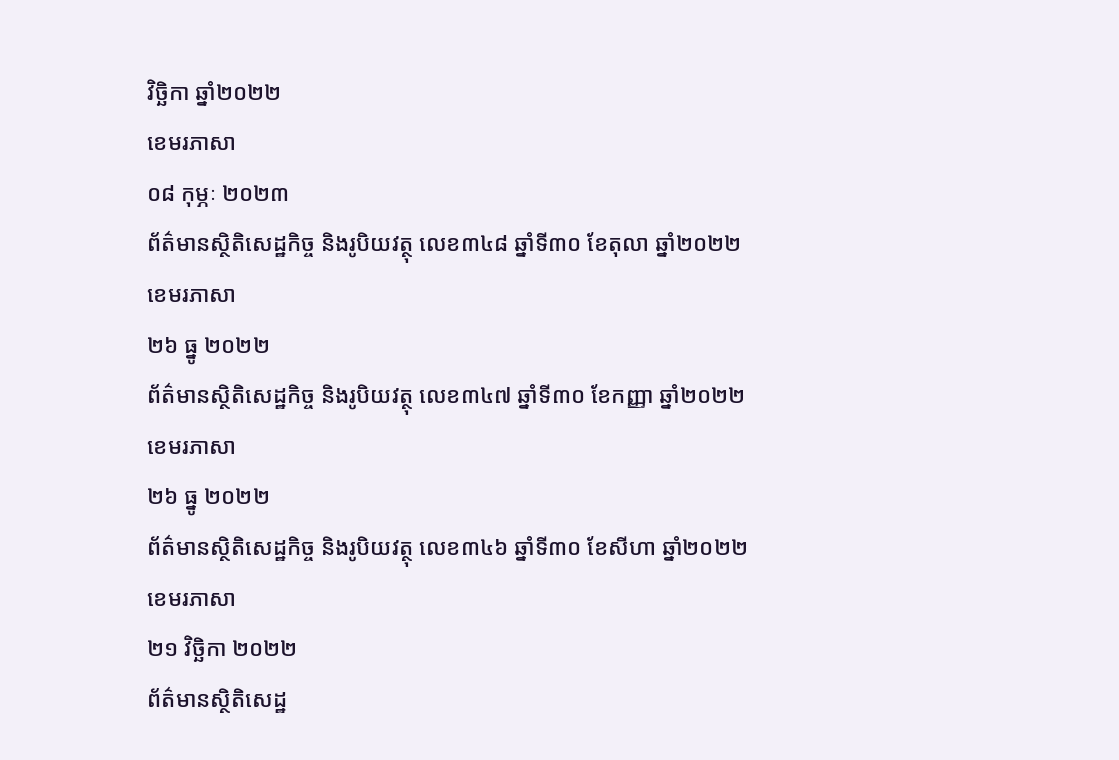វិច្ឆិកា ឆ្នាំ២០២២
ខេមរភាសា
០៨ កុម្ភៈ ២០២៣
ព័ត៌មានស្ថិតិសេដ្ឋកិច្ច និងរូបិយវត្ថុ លេខ៣៤៨ ឆ្នាំទី៣០ ខែតុលា ឆ្នាំ២០២២
ខេមរភាសា
២៦ ធ្នូ ២០២២
ព័ត៌មានស្ថិតិសេដ្ឋកិច្ច និងរូបិយវត្ថុ លេខ៣៤៧ ឆ្នាំទី៣០ ខែកញ្ញា ឆ្នាំ២០២២
ខេមរភាសា
២៦ ធ្នូ ២០២២
ព័ត៌មានស្ថិតិសេដ្ឋកិច្ច និងរូបិយវត្ថុ លេខ៣៤៦ ឆ្នាំទី៣០ ខែសីហា ឆ្នាំ២០២២
ខេមរភាសា
២១ វិចិ្ឆកា ២០២២
ព័ត៌មានស្ថិតិសេដ្ឋ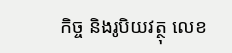កិច្ច និងរូបិយវត្ថុ លេខ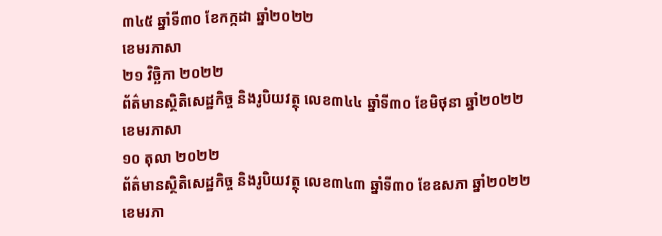៣៤៥ ឆ្នាំទី៣០ ខែកក្កដា ឆ្នាំ២០២២
ខេមរភាសា
២១ វិចិ្ឆកា ២០២២
ព័ត៌មានស្ថិតិសេដ្ឋកិច្ច និងរូបិយវត្ថុ លេខ៣៤៤ ឆ្នាំទី៣០ ខែមិថុនា ឆ្នាំ២០២២
ខេមរភាសា
១០ តុលា ២០២២
ព័ត៌មានស្ថិតិសេដ្ឋកិច្ច និងរូបិយវត្ថុ លេខ៣៤៣ ឆ្នាំទី៣០ ខែឧសភា ឆ្នាំ២០២២
ខេមរភា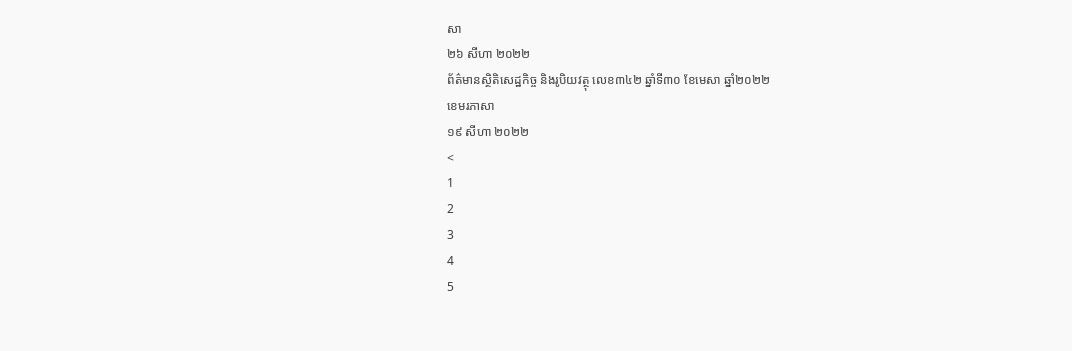សា
២៦ សីហា ២០២២
ព័ត៌មានស្ថិតិសេដ្ឋកិច្ច និងរូបិយវត្ថុ លេខ៣៤២ ឆ្នាំទី៣០ ខែមេសា ឆ្នាំ២០២២
ខេមរភាសា
១៩ សីហា ២០២២
<
1
2
3
4
5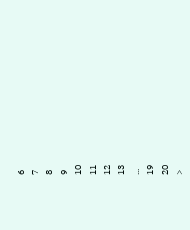6
7
8
9
10
11
12
13
...
19
20
>